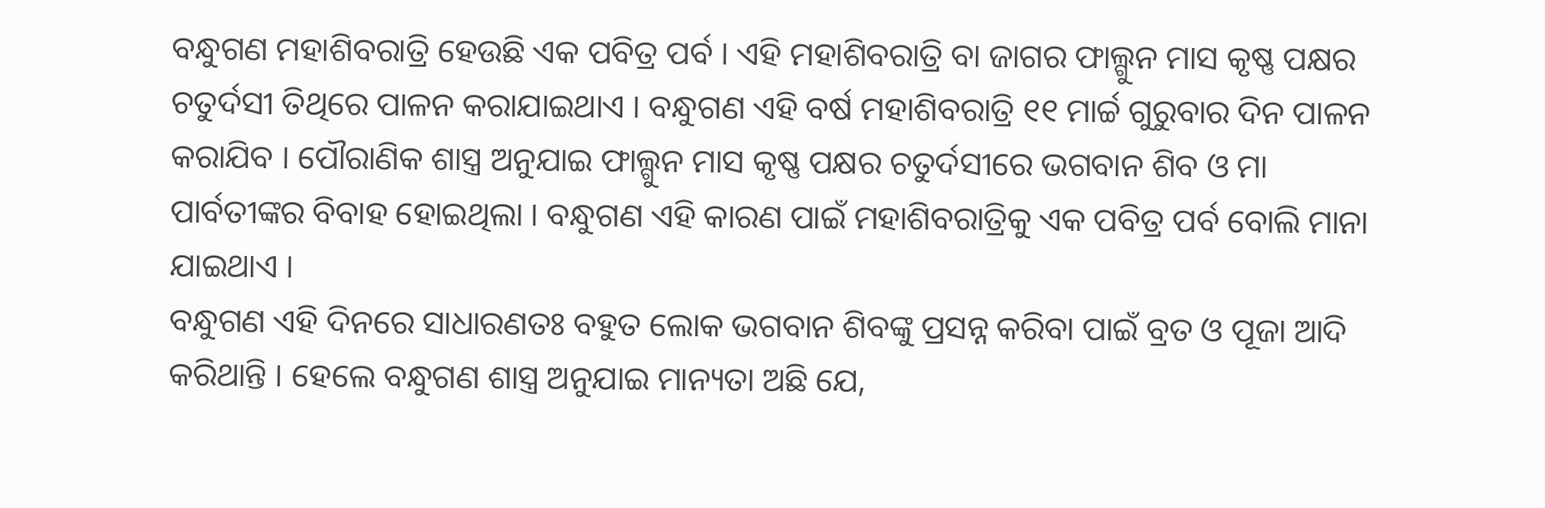ବନ୍ଧୁଗଣ ମହାଶିବରାତ୍ରି ହେଉଛି ଏକ ପବିତ୍ର ପର୍ବ । ଏହି ମହାଶିବରାତ୍ରି ବା ଜାଗର ଫାଲ୍ଗୁନ ମାସ କୃଷ୍ଣ ପକ୍ଷର ଚତୁର୍ଦସୀ ତିଥିରେ ପାଳନ କରାଯାଇଥାଏ । ବନ୍ଧୁଗଣ ଏହି ବର୍ଷ ମହାଶିବରାତ୍ରି ୧୧ ମାର୍ଚ୍ଚ ଗୁରୁବାର ଦିନ ପାଳନ କରାଯିବ । ପୌରାଣିକ ଶାସ୍ତ୍ର ଅନୁଯାଇ ଫାଲ୍ଗୁନ ମାସ କୃଷ୍ଣ ପକ୍ଷର ଚତୁର୍ଦସୀରେ ଭଗବାନ ଶିବ ଓ ମା ପାର୍ବତୀଙ୍କର ବିବାହ ହୋଇଥିଲା । ବନ୍ଧୁଗଣ ଏହି କାରଣ ପାଇଁ ମହାଶିବରାତ୍ରିକୁ ଏକ ପବିତ୍ର ପର୍ବ ବୋଲି ମାନା ଯାଇଥାଏ ।
ବନ୍ଧୁଗଣ ଏହି ଦିନରେ ସାଧାରଣତଃ ବହୁତ ଲୋକ ଭଗବାନ ଶିବଙ୍କୁ ପ୍ରସନ୍ନ କରିବା ପାଇଁ ବ୍ରତ ଓ ପୂଜା ଆଦି କରିଥାନ୍ତି । ହେଲେ ବନ୍ଧୁଗଣ ଶାସ୍ତ୍ର ଅନୁଯାଇ ମାନ୍ୟତା ଅଛି ଯେ,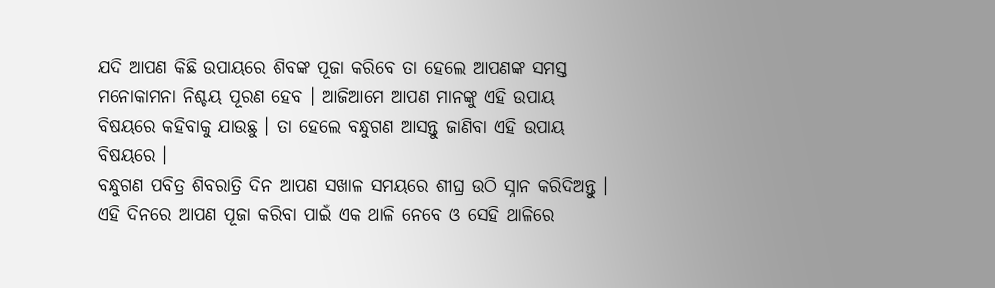ଯଦି ଆପଣ କିଛି ଉପାୟରେ ଶିବଙ୍କ ପୂଜା କରିବେ ତା ହେଲେ ଆପଣଙ୍କ ସମସ୍ତ ମନୋକାମନା ନିଶ୍ଚୟ ପୂରଣ ହେବ । ଆଜିଆମେ ଆପଣ ମାନଙ୍କୁ ଏହି ଉପାୟ ବିଷୟରେ କହିବାକୁ ଯାଉଛୁ । ତା ହେଲେ ବନ୍ଧୁଗଣ ଆସନ୍ତୁ ଜାଣିବା ଏହି ଉପାୟ ବିଷୟରେ ।
ବନ୍ଧୁଗଣ ପବିତ୍ର ଶିବରାତ୍ରି ଦିନ ଆପଣ ସଖାଳ ସମୟରେ ଶୀଘ୍ର ଉଠି ସ୍ନାନ କରିଦିଅନ୍ତୁ । ଏହି ଦିନରେ ଆପଣ ପୂଜା କରିବା ପାଇଁ ଏକ ଥାଳି ନେବେ ଓ ସେହି ଥାଳିରେ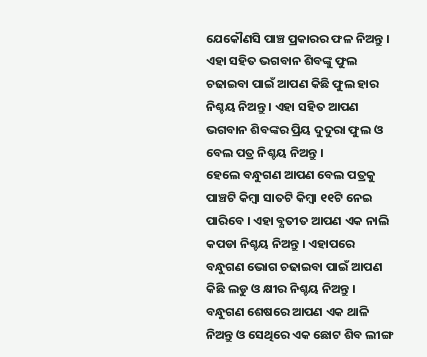ଯେକୌଣସି ପାଞ୍ଚ ପ୍ରକାରର ଫଳ ନିଅନ୍ତୁ । ଏହା ସହିତ ଭଗବାନ ଶିବଙ୍କୁ ଫୁଲ ଚଢାଇବା ପାଇଁ ଆପଣ କିଛି ଫୁଲ ହାର ନିଶ୍ଚୟ ନିଅନ୍ତୁ । ଏହା ସହିତ ଆପଣ ଭଗବାନ ଶିବଙ୍କର ପ୍ରିୟ ଦୁଦୁରା ଫୁଲ ଓ ବେଲ ପତ୍ର ନିଶ୍ଚୟ ନିଅନ୍ତୁ ।
ହେଲେ ବନ୍ଧୁଗଣ ଆପଣ ବେଲ ପତ୍ରକୁ ପାଞ୍ଚଟି କିମ୍ବା ସାତଟି କିମ୍ବା ୧୧ଟି ନେଇ ପାରିବେ । ଏହା ବ୍ଯତୀତ ଆପଣ ଏକ ନାଲି କପଡା ନିଶ୍ଚୟ ନିଅନ୍ତୁ । ଏହାପରେ ବନ୍ଧୁଗଣ ଭୋଗ ଚଢାଇବା ପାଇଁ ଆପଣ କିଛି ଲଡୁ ଓ କ୍ଷୀର ନିଶ୍ଚୟ ନିଅନ୍ତୁ । ବନ୍ଧୁଗଣ ଶେଷରେ ଆପଣ ଏକ ଥାଳି ନିଅନ୍ତୁ ଓ ସେଥିରେ ଏକ ଛୋଟ ଶିବ ଲୀଙ୍ଗ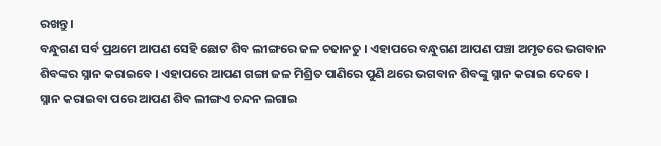ରଖନ୍ତୁ ।
ବନ୍ଧୁଗଣ ସର୍ବ ପ୍ରଥମେ ଆପଣ ସେହି ଛୋଟ ଶିବ ଲୀଙ୍ଗରେ ଜଳ ଚଢାନତୁ । ଏହାପରେ ବନ୍ଧୁଗଣ ଆପଣ ପଞ୍ଚା ଅମୃତରେ ଭଗବାନ ଶିବଙ୍କର ସ୍ନାନ କରାଇବେ । ଏହାପରେ ଆପଣ ଗଙ୍ଗା ଜଳ ମିଶ୍ରିତ ପାଣିରେ ପୁଣି ଥରେ ଭଗବାନ ଶିବଙ୍କୁ ସ୍ନାନ କରାଇ ଦେବେ । ସ୍ନାନ କରାଇବା ପରେ ଆପଣ ଶିବ ଲୀଙ୍ଗଏ ଚନ୍ଦନ ଲଗାଇ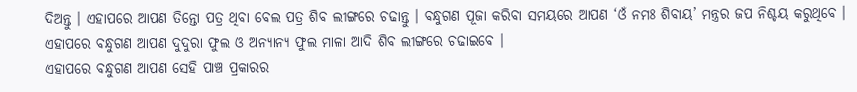ଦିଅନ୍ତୁ । ଏହାପରେ ଆପଣ ତିନ୍ତୋ ପତ୍ର ଥିବା ବେଲ ପତ୍ର ଶିବ ଲୀଙ୍ଗରେ ଚଢାନ୍ତୁ । ବନ୍ଧୁଗଣ ପୂଜା କରିବା ସମୟରେ ଆପଣ ‘ଓଁ ନମଃ ଶିବାୟ’ ମନ୍ତ୍ରର ଜପ ନିଶ୍ଚୟ କରୁଥିବେ । ଏହାପରେ ବନ୍ଧୁଗଣ ଆପଣ ଦୁଦୁରା ଫୁଲ ଓ ଅନ୍ୟାନ୍ୟ ଫୁଲ ମାଳା ଆଦି ଶିବ ଲୀଙ୍ଗରେ ଚଢାଇବେ ।
ଏହାପରେ ବନ୍ଧୁଗଣ ଆପଣ ସେହି ପାଞ୍ଚ ପ୍ରକାରର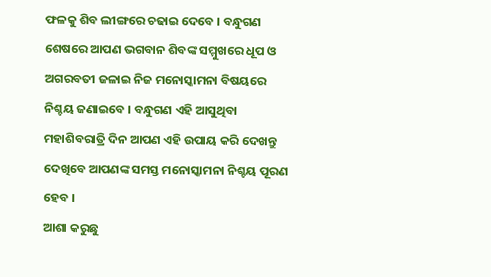ଫଳକୁ ଶିବ ଲୀଙ୍ଗରେ ଚଢାଇ ଦେବେ । ବନ୍ଧୁଗଣ ଶେଷରେ ଆପଣ ଭଗବାନ ଶିବଙ୍କ ସମ୍ମୁଖରେ ଧୂପ ଓ ଅଗରବତୀ ଜଳାଇ ନିଜ ମନୋସ୍କାମନା ବିଷୟରେ ନିଶ୍ଚୟ ଜଣାଇବେ । ବନ୍ଧୁଗଣ ଏହି ଆସୁଥିବା ମହାଶିବରାତ୍ରି ଦିନ ଆପଣ ଏହି ଉପାୟ କରି ଦେଖନ୍ତୁ ଦେଖିବେ ଆପଣଙ୍କ ସମସ୍ତ ମନୋସ୍କାମନା ନିଶ୍ଚୟ ପୂରଣ ହେବ ।
ଆଶା କରୁଛୁ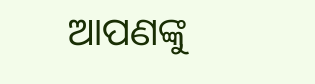ଆପଣଙ୍କୁ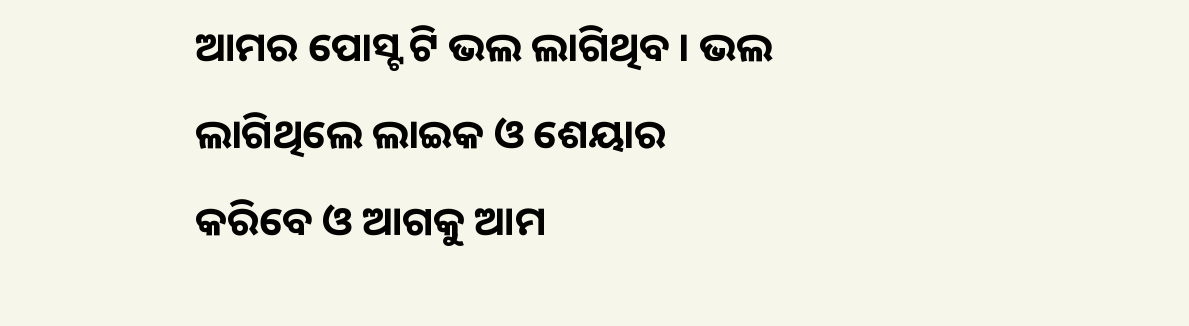ଆମର ପୋସ୍ଟ ଟି ଭଲ ଲାଗିଥିବ । ଭଲ ଲାଗିଥିଲେ ଲାଇକ ଓ ଶେୟାର କରିବେ ଓ ଆଗକୁ ଆମ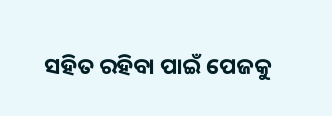ସହିତ ରହିବା ପାଇଁ ପେଜକୁ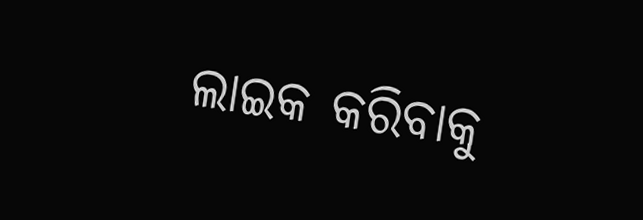ଲାଇକ କରିବାକୁ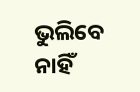ଭୁଲିବେ ନାହିଁ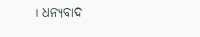। ଧନ୍ୟବାଦ